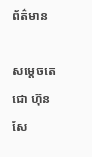ព័ត៌មាន

សម្ដេចតេជោ ហ៊ុន សែ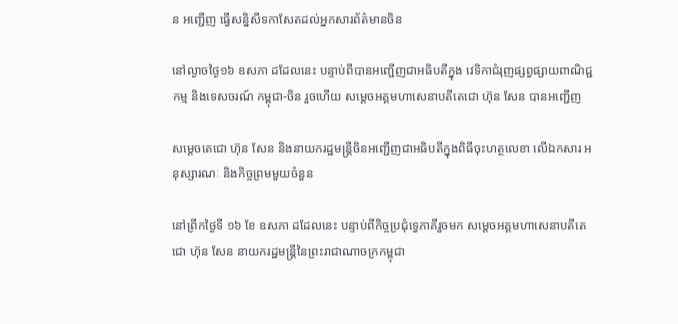ន អញ្ជើញ ធ្វើសន្និសីទកាសែតដល់អ្នកសារព័ត៌មានចិន

នៅល្ងាចថ្ងៃ១៦ ឧសភា ដដែលនេះ បន្ទាប់ពីបានអញ្ជើញជាអធិបតីក្នុង វេទិកាជំរុញផ្សព្វផ្សាយពាណិជ្ជកម្ម និងទេសចរណ៍ កម្ពុជា-ចិន រួចហើយ សម្តេចអគ្គមហាសេនាបតីតេជោ ហ៊ុន សែន បានអញ្ជើញ

សម្តេចតេជោ ហ៊ុន សែន និងនាយករដ្ឋមន្រ្តីចិនអញ្ជើញជាអធិបតីក្នុងពិធីចុះហត្ថលេខា លើឯកសារ អនុស្សារណៈ និងកិច្ចព្រមមួយចំនួន

នៅព្រឹកថ្ងៃទី ១៦ ខែ ឧសភា ដដែលនេះ បន្ទាប់ពីកិច្ចប្រជុំទ្វេភាគីរួចមក សម្តេចអគ្គមហាសេនាបតីតេជោ ហ៊ុន សែន នាយករដ្ឋមន្រ្តីនៃព្រះរាជាណាចក្រកម្ពុជា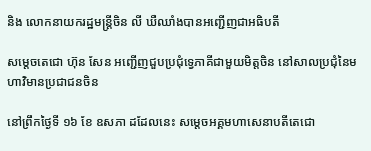និង លោកនាយករដ្ឋមន្រ្តីចិន លី ឃឺឈាំងបានអញ្ជើញជាអធិបតី

សម្តេចតេជោ ហ៊ុន សែន អញ្ជើញជួបប្រជុំទ្វេភាគីជាមួយមិត្តចិន នៅសាលប្រជុំនៃមហាវិមានប្រជាជនចិន

នៅព្រឹកថ្ងៃទី ១៦ ខែ ឧសភា ដដែលនេះ សម្តេចអគ្គមហាសេនាបតីតេជោ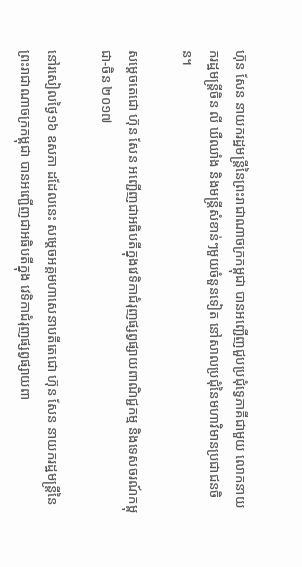ហ៊ុន សែន នាយករដ្ឋមន្រ្តីនៃព្រះរាជាណាចក្រកម្ពុជា បានអញ្ជើញជួបប្រជុំទ្វេភាគីជាមួយ លោកនាយករដ្ឋមន្រ្តីចិន លី ឃឺឈាំង និងមន្រ្តីសំខាន់ៗមួយចំនួនទៀត នៅសាលប្រជុំនៃមហាវិមានប្រជាជនចិន។

សម្ដេចតេជោ ហ៊ុន សែន អញ្ជើញជាអធិបតីក្នុងវេទិកាជំរុញផ្សព្វផ្សាយពាណិជ្ជកម្ម និងទេសចរណ៍កម្ពុជា-ចិន ២០១៧

នៅរសៀលថ្ងៃ១៦ ឧសភា ដដែលនេះ សម្តេចអគ្គមហាសេនាបតីតេជោ ហ៊ុន សែន នាយករដ្ឋមន្រ្តីនៃ ព្រះរាជាណាចក្រកម្ពុជា បានអញ្ជើញជាអធិបតីក្នុង វេទិកាជំរុញផ្សព្វផ្សាយពា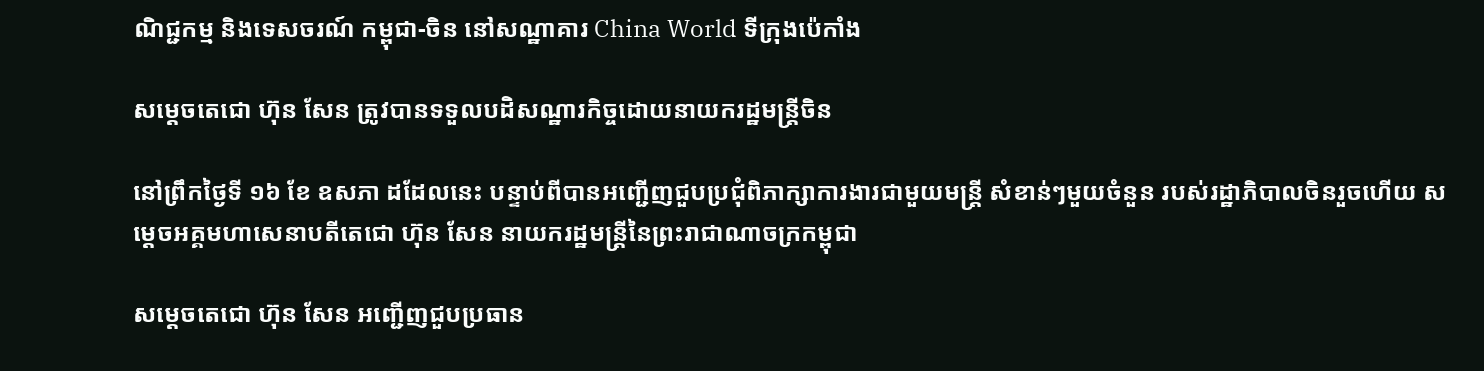ណិជ្ជកម្ម និងទេសចរណ៍ កម្ពុជា-ចិន នៅសណ្ឋាគារ China World ទីក្រុងប៉េកាំង

សម្តេចតេជោ ហ៊ុន សែន ត្រូវបានទទួលបដិសណ្ឋារកិច្ចដោយនាយករដ្ឋមន្រ្តីចិន

នៅព្រឹកថ្ងៃទី ១៦ ខែ ឧសភា ដដែលនេះ បន្ទាប់ពីបានអញ្ជើញជួបប្រជុំពិភាក្សាការងារជាមួយមន្រ្តី សំខាន់ៗមួយចំនួន របស់រដ្ឋាភិបាលចិនរួចហើយ សម្តេចអគ្គមហាសេនាបតីតេជោ ហ៊ុន សែន នាយករដ្ឋមន្រ្តីនៃព្រះរាជាណាចក្រកម្ពុជា

សម្តេចតេជោ ហ៊ុន សែន អញ្ជើញជួបប្រធាន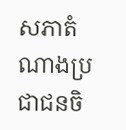សភាតំណាងប្រជាជនចិ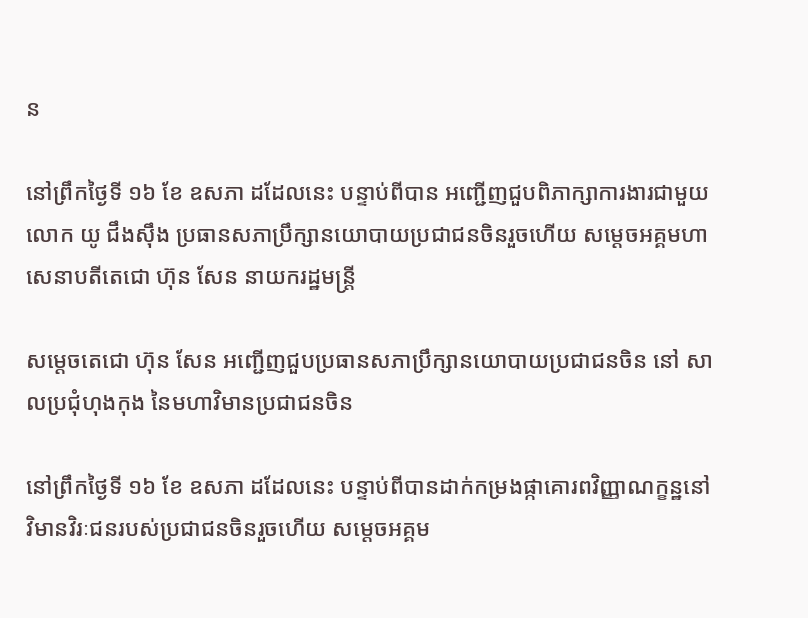ន

នៅព្រឹកថ្ងៃទី ១៦ ខែ ឧសភា ដដែលនេះ បន្ទាប់ពីបាន អញ្ជើញជួបពិភាក្សាការងារជាមួយ លោក យូ ជឹងស៊ឹង ប្រធានសភាប្រឹក្សានយោបាយប្រជាជនចិនរួចហើយ សម្តេចអគ្គមហាសេនាបតីតេជោ ហ៊ុន សែន នាយករដ្ឋមន្រ្តី

សម្តេចតេជោ ហ៊ុន សែន អញ្ជើញជួបប្រធានសភាប្រឹក្សានយោបាយប្រជាជនចិន នៅ សាលប្រជុំហុងកុង នៃមហាវិមានប្រជាជនចិន

នៅព្រឹកថ្ងៃទី ១៦ ខែ ឧសភា ដដែលនេះ បន្ទាប់ពីបានដាក់កម្រងផ្កាគោរពវិញ្ញាណក្ខន្ឋនៅវិមានវិរៈជនរបស់ប្រជាជនចិនរួចហើយ សម្តេចអគ្គម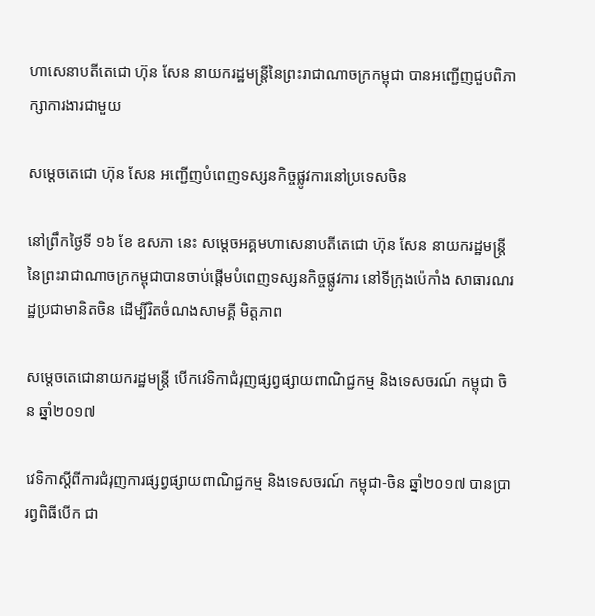ហាសេនាបតីតេជោ ហ៊ុន សែន នាយករដ្ឋមន្រ្តីនៃព្រះរាជាណាចក្រកម្ពុជា បានអញ្ជើញជួបពិភាក្សាការងារជាមួយ

សម្តេចតេជោ ហ៊ុន សែន អញ្ជើញបំពេញទស្សនកិច្ចផ្លូវការនៅប្រទេសចិន

នៅព្រឹកថ្ងៃទី ១៦ ខែ ឧសភា នេះ សម្តេចអគ្គមហាសេនាបតីតេជោ ហ៊ុន សែន នាយករដ្ឋមន្រ្តីនៃព្រះរាជាណាចក្រកម្ពុជាបានចាប់ផ្តើមបំពេញទស្សនកិច្ចផ្លូវការ នៅទីក្រុងប៉េកាំង សាធារណរដ្ឋប្រជាមានិតចិន ដើម្បីរិតចំណងសាមគ្គី មិត្តភាព

សម្តេចតេជោនាយករដ្ឋមន្រ្តី បើកវេទិកាជំរុញផ្សព្វផ្សាយពាណិជ្ជកម្ម និងទេសចរណ៍ កម្ពុជា ចិន ឆ្នាំ២០១៧

វេទិកាស្តីពីការជំរុញការផ្សព្វផ្សាយពាណិជ្ជកម្ម និងទេសចរណ៍ កម្ពុជា-ចិន ឆ្នាំ២០១៧ បានប្រារព្វពិធីបើក ជា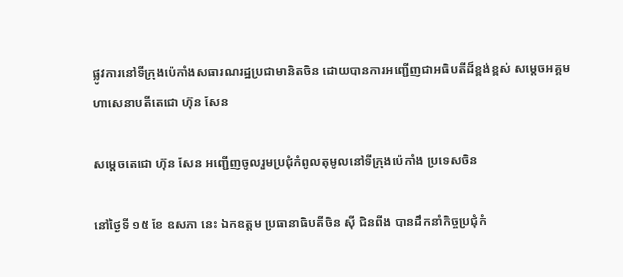ផ្លូវការនៅទីក្រុងប៉េកាំងសធារណរដ្ឋប្រជាមានិតចិន ដោយបានការអញ្ជើញជាអធិបតីដ៏ខ្ពង់ខ្ពស់ សម្តេចអគ្គមហាសេនាបតីតេជោ ហ៊ុន សែន

សម្តេចតេជោ ហ៊ុន សែន អញ្ជើញចូលរួមប្រជុំកំពូលតុមូលនៅទីក្រុងប៉េកាំង ប្រទេសចិន

នៅថ្ងៃទី ១៥ ខែ ឧសភា នេះ ឯកឧត្តម ប្រធានាធិបតីចិន ស៊ី ជិនពីង បានដឹកនាំកិច្ចប្រជុំកំ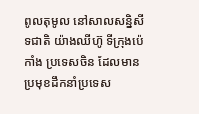ពូលតុមូល នៅសាលសន្និសីទជាតិ យ៉ាងឈីហ៊ូ ទីក្រុងប៉េកាំង ប្រទេសចិន ដែលមានប្រមុខដឹកនាំប្រទេស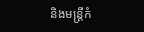និងមន្រ្តីកំ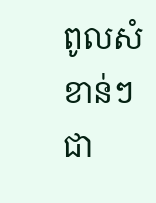ពូលសំខាន់ៗជា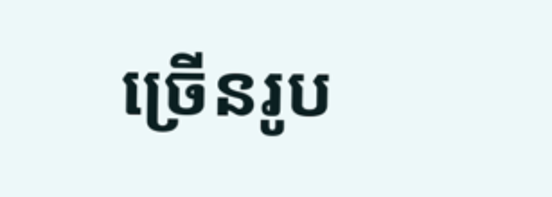ច្រើនរូប